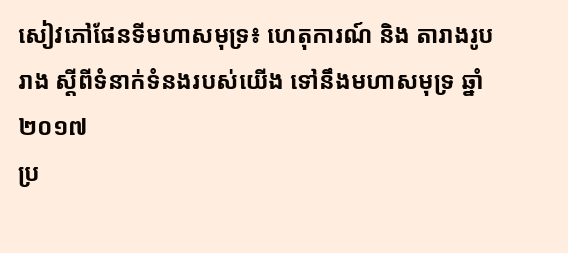សៀវភៅផែនទីមហាសមុទ្រ៖ ហេតុការណ៍ និង តារាងរូបរាង ស្តីពីទំនាក់ទំនងរបស់យើង ទៅនឹងមហាសមុទ្រ ឆ្នាំ ២០១៧
ប្រ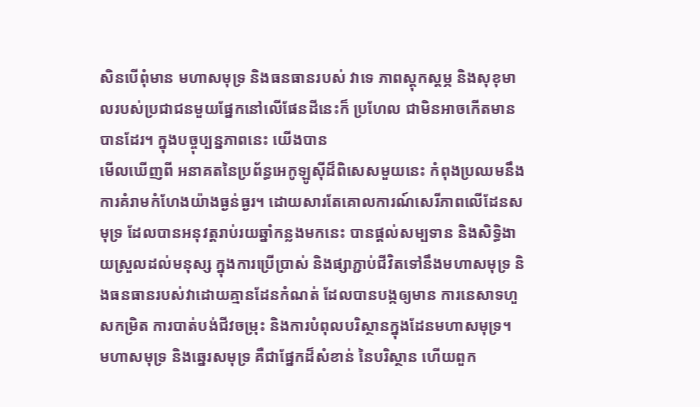សិនបើពុំមាន មហាសមុទ្រ និងធនធានរបស់ វាទេ ភាពស្តុកស្តម្ភ និងសុខុមាលរបស់ប្រជាជនមួយផ្នែកនៅលើផែនដីនេះក៏ ប្រហែល ជាមិនអាចកើតមានបានដែរ។ ក្នុងបច្ចុប្បន្នភាពនេះ យើងបាន
មើលឃើញពី អនាគតនៃប្រព័ន្ធអេកូឡូស៊ីដ៏ពិសេសមួយនេះ កំពុងប្រឈមនឹងការគំរាមកំហែងយ៉ាងធ្ងន់ធ្ងរ។ ដោយសារតែគោលការណ៍សេរីភាពលើដែនសមុទ្រ ដែលបានអនុវត្តរាប់រយឆ្នាំកន្លងមកនេះ បានផ្តល់សម្បទាន និងសិទ្ធិងាយស្រួលដល់មនុស្ស ក្នុងការប្រើប្រាស់ និងផ្សាភ្ជាប់ជីវិតទៅនឹងមហាសមុទ្រ និងធនធានរបស់វាដោយគ្មានដែនកំណត់ ដែលបានបង្កឲ្យមាន ការនេសាទហួសកម្រិត ការបាត់បង់ជីវចម្រុះ និងការបំពុលបរិស្ថានក្នុងដែនមហាសមុទ្រ។
មហាសមុទ្រ និងឆ្នេរសមុទ្រ គឺជាផ្នែកដ៏សំខាន់ នៃបរិស្ថាន ហើយពួក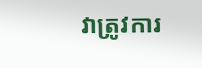វាត្រូវការ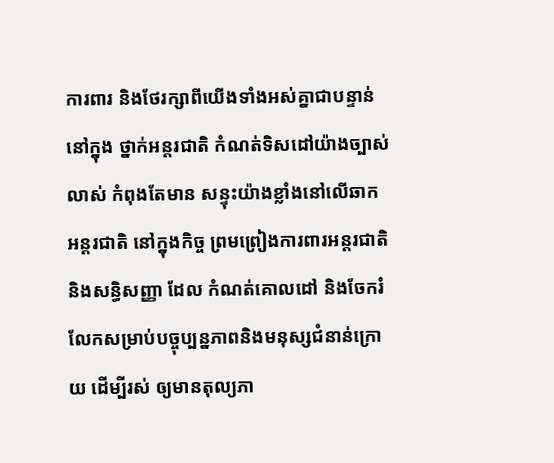ការពារ និងថែរក្សាពីយើងទាំងអស់គ្នាជាបន្ទាន់ នៅក្នុង ថ្នាក់អន្តរជាតិ កំណត់ទិសដៅយ៉ាងច្បាស់លាស់ កំពុងតែមាន សន្ទុះយ៉ាងខ្លាំងនៅលើឆាកអន្តរជាតិ នៅក្នុងកិច្ច ព្រមព្រៀងការពារអន្តរជាតិ និងសន្ធិសញ្ញា ដែល កំណត់គោលដៅ និងចែករំលែកសម្រាប់បច្ចុប្បន្នភាពនិងមនុស្សជំនាន់ក្រោយ ដើម្បីរស់ ឲ្យមានតុល្យភា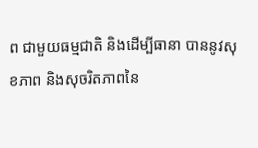ព ជាមួយធម្មជាតិ និងដើម្បីធានា បាននូវសុខភាព និងសុចរិតភាពនៃ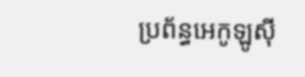ប្រព័ន្ធអេកូឡូស៊ី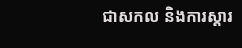ជាសកល និងការស្តារ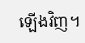ឡើងវិញ។